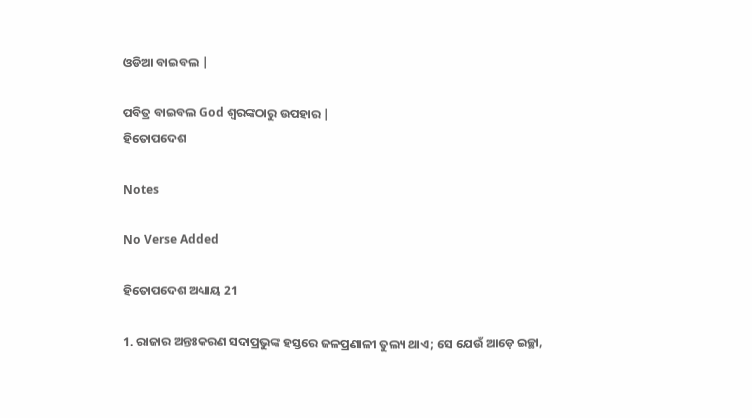ଓଡିଆ ବାଇବଲ |

ପବିତ୍ର ବାଇବଲ God ଶ୍ବରଙ୍କଠାରୁ ଉପହାର |
ହିତୋପଦେଶ

Notes

No Verse Added

ହିତୋପଦେଶ ଅଧ୍ୟାୟ 21

1. ରାଜାର ଅନ୍ତଃକରଣ ସଦାପ୍ରଭୁଙ୍କ ହସ୍ତରେ ଜଳପ୍ରଣାଳୀ ତୁଲ୍ୟ ଥାଏ; ସେ ଯେଉଁ ଆଡ଼େ ଇଚ୍ଛା,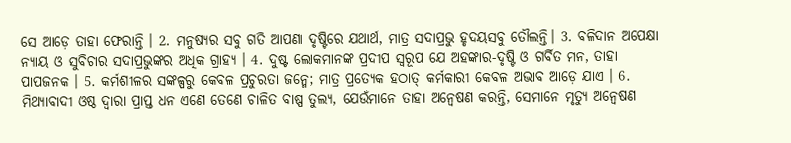ସେ ଆଡ଼େ ତାହା ଫେରାନ୍ତି । 2. ମନୁଷ୍ୟର ସବୁ ଗତି ଆପଣା ଦୃଷ୍ଟିରେ ଯଥାର୍ଥ, ମାତ୍ର ସଦାପ୍ରଭୁ ହୃଦୟସବୁ ତୌଲନ୍ତି। 3. ବଳିଦାନ ଅପେକ୍ଷା ନ୍ୟାୟ ଓ ସୁବିଚାର ସଦାପ୍ରଭୁଙ୍କର ଅଧିକ ଗ୍ରାହ୍ୟ । 4. ଦୁଷ୍ଟ ଲୋକମାନଙ୍କ ପ୍ରଦୀପ ସ୍ଵରୂପ ଯେ ଅହଙ୍କାର-ଦୃଷ୍ଟି ଓ ଗର୍ବିତ ମନ, ତାହା ପାପଜନକ । 5. କର୍ମଶୀଳର ସଙ୍କଳ୍ପରୁ କେବଳ ପ୍ରଚୁରତା ଜନ୍ମେ; ମାତ୍ର ପ୍ରତ୍ୟେକ ହଠାତ୍ କର୍ମକାରୀ କେବଳ ଅଭାବ ଆଡ଼େ ଯାଏ । 6. ମିଥ୍ୟାବାଦୀ ଓଷ୍ଠ ଦ୍ଵାରା ପ୍ରାପ୍ତ ଧନ ଏଣେ ତେଣେ ଚାଳିତ ବାଷ୍ପ ତୁଲ୍ୟ, ଯେଉଁମାନେ ତାହା ଅନ୍ଵେଷଣ କରନ୍ତି, ସେମାନେ ମୃତ୍ୟୁ ଅନ୍ଵେଷଣ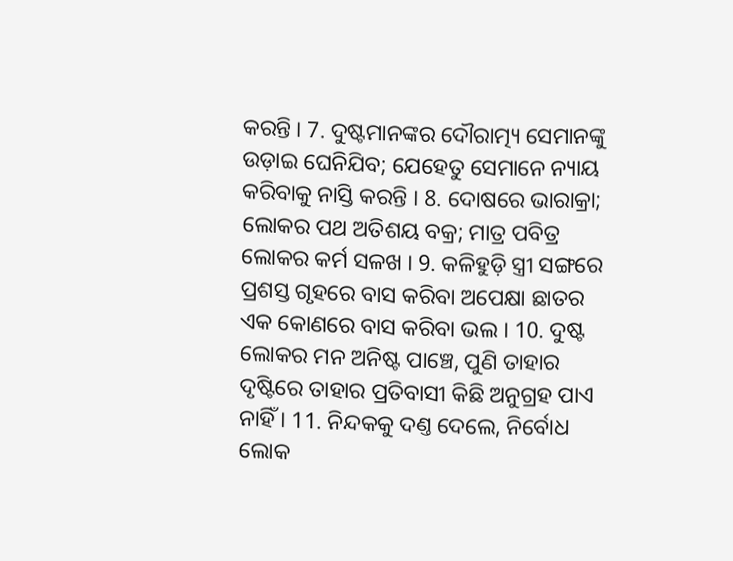କରନ୍ତି । 7. ଦୁଷ୍ଟମାନଙ୍କର ଦୌରାତ୍ମ୍ୟ ସେମାନଙ୍କୁ ଉଡ଼ାଇ ଘେନିଯିବ; ଯେହେତୁ ସେମାନେ ନ୍ୟାୟ କରିବାକୁ ନାସ୍ତି କରନ୍ତି । 8. ଦୋଷରେ ଭାରାକ୍ରା; ଲୋକର ପଥ ଅତିଶୟ ବକ୍ର; ମାତ୍ର ପବିତ୍ର ଲୋକର କର୍ମ ସଳଖ । 9. କଳିହୁଡ଼ି ସ୍ତ୍ରୀ ସଙ୍ଗରେ ପ୍ରଶସ୍ତ ଗୃହରେ ବାସ କରିବା ଅପେକ୍ଷା ଛାତର ଏକ କୋଣରେ ବାସ କରିବା ଭଲ । 10. ଦୁଷ୍ଟ ଲୋକର ମନ ଅନିଷ୍ଟ ପାଞ୍ଚେ, ପୁଣି ତାହାର ଦୃଷ୍ଟିରେ ତାହାର ପ୍ରତିବାସୀ କିଛି ଅନୁଗ୍ରହ ପାଏ ନାହିଁ । 11. ନିନ୍ଦକକୁ ଦଣ୍ତ ଦେଲେ, ନିର୍ବୋଧ ଲୋକ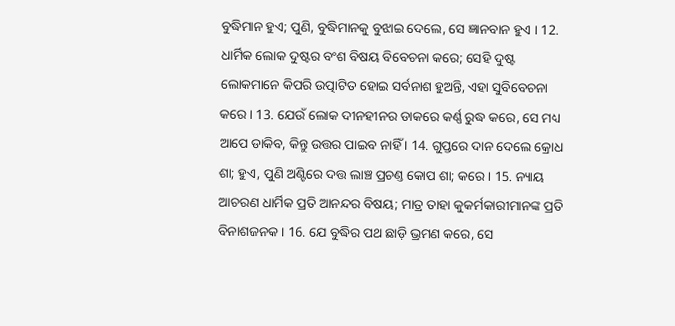ବୁଦ୍ଧିମାନ ହୁଏ; ପୁଣି, ବୁଦ୍ଧିମାନକୁ ବୁଝାଇ ଦେଲେ, ସେ ଜ୍ଞାନବାନ ହୁଏ । 12. ଧାର୍ମିକ ଲୋକ ଦୁଷ୍ଟର ବଂଶ ବିଷୟ ବିବେଚନା କରେ; ସେହି ଦୁଷ୍ଟ ଲୋକମାନେ କିପରି ଉତ୍ପାଟିତ ହୋଇ ସର୍ବନାଶ ହୁଅନ୍ତି, ଏହା ସୁବିବେଚନା କରେ । 13. ଯେଉଁ ଲୋକ ଦୀନହୀନର ଡାକରେ କର୍ଣ୍ଣ ରୁଦ୍ଧ କରେ, ସେ ମଧ୍ୟ ଆପେ ଡାକିବ, କିନ୍ତୁ ଉତ୍ତର ପାଇବ ନାହିଁ । 14. ଗୁପ୍ତରେ ଦାନ ଦେଲେ କ୍ରୋଧ ଶା; ହୁଏ, ପୁଣି ଅଣ୍ଟିରେ ଦତ୍ତ ଲାଞ୍ଚ ପ୍ରଚଣ୍ତ କୋପ ଶା; କରେ । 15. ନ୍ୟାୟ ଆଚରଣ ଧାର୍ମିକ ପ୍ରତି ଆନନ୍ଦର ବିଷୟ; ମାତ୍ର ତାହା କୁକର୍ମକାରୀମାନଙ୍କ ପ୍ରତି ବିନାଶଜନକ । 16. ଯେ ବୁଦ୍ଧିର ପଥ ଛାଡ଼ି ଭ୍ରମଣ କରେ, ସେ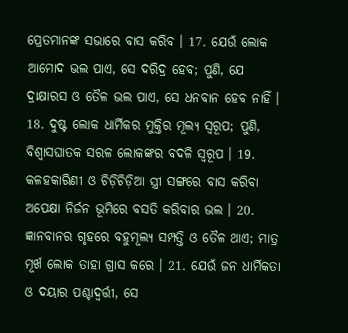ପ୍ରେତମାନଙ୍କ ସଭାରେ ବାସ କରିବ । 17. ଯେଉଁ ଲୋକ ଆମୋଦ ଭଲ ପାଏ, ସେ ଦରିଦ୍ର ହେବ; ପୁଣି, ଯେ ଦ୍ରାକ୍ଷାରସ ଓ ତୈଳ ଭଲ ପାଏ, ସେ ଧନବାନ ହେବ ନାହିଁ । 18. ଦୁଷ୍ଟ ଲୋକ ଧାର୍ମିକର ମୁକ୍ତିର ମୂଲ୍ୟ ସ୍ଵରୂପ; ପୁଣି, ବିଶ୍ଵାସଘାତକ ସରଳ ଲୋକଙ୍କର ବଦଳି ସ୍ଵରୂପ । 19. କଳହକାରିଣୀ ଓ ଚିଡ଼ିଚିଡ଼ିଆ ସ୍ତ୍ରୀ ସଙ୍ଗରେ ବାସ କରିବା ଅପେକ୍ଷା ନିର୍ଜନ ଭୂମିରେ ବସତି କରିବାର ଭଲ । 20. ଜ୍ଞାନବାନର ଗୃହରେ ବହୁମୂଲ୍ୟ ସମ୍ପତ୍ତି ଓ ତୈଳ ଥାଏ; ମାତ୍ର ମୂର୍ଖ ଲୋକ ତାହା ଗ୍ରାସ କରେ । 21. ଯେଉଁ ଜନ ଧାର୍ମିକତା ଓ ଦୟାର ପଶ୍ଚାଦ୍ବର୍ତ୍ତୀ, ସେ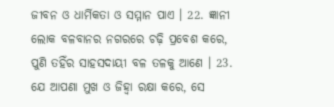ଜୀବନ ଓ ଧାର୍ମିକତା ଓ ସମ୍ମାନ ପାଏ । 22. ଜ୍ଞାନୀ ଲୋକ ବଳବାନର ନଗରରେ ଚଢ଼ି ପ୍ରବେଶ କରେ, ପୁଣି ତହିଁର ସାହସଦାୟୀ ବଳ ତଳକୁ ଆଣେ । 23. ଯେ ଆପଣା ମୁଖ ଓ ଜିହ୍ଵା ରକ୍ଷା କରେ, ସେ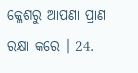କ୍ଳେଶରୁ ଆପଣା ପ୍ରାଣ ରକ୍ଷା କରେ । 24.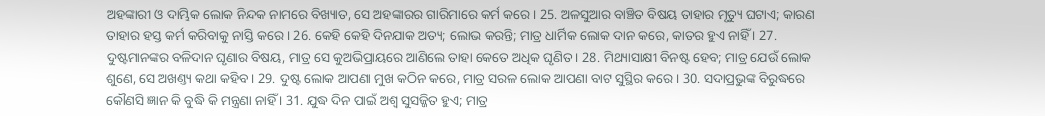ଅହଙ୍କାରୀ ଓ ଦାମ୍ଭିକ ଲୋକ ନିନ୍ଦକ ନାମରେ ବିଖ୍ୟାତ, ସେ ଅହଙ୍କାରର ଗାରିମାରେ କର୍ମ କରେ । 25. ଅଳସୁଆର ବାଞ୍ଚିତ ବିଷୟ ତାହାର ମୃତ୍ୟୁ ଘଟାଏ; କାରଣ ତାହାର ହସ୍ତ କର୍ମ କରିବାକୁ ନାସ୍ତି କରେ । 26. କେହି କେହି ଦିନଯାକ ଅତ୍ୟ; ଲୋଭ କରନ୍ତି; ମାତ୍ର ଧାର୍ମିକ ଲୋକ ଦାନ କରେ, କାତର ହୁଏ ନାହିଁ । 27. ଦୁଷ୍ଟମାନଙ୍କର ବଳିଦାନ ଘୃଣାର ବିଷୟ, ମାତ୍ର ସେ କୁଅଭିପ୍ରାୟରେ ଆଣିଲେ ତାହା କେତେ ଅଧିକ ଘୃଣିତ । 28. ମିଥ୍ୟାସାକ୍ଷୀ ବିନଷ୍ଟ ହେବ; ମାତ୍ର ଯେଉଁ ଲୋକ ଶୁଣେ, ସେ ଅଖଣ୍ତ୍ୟ କଥା କହିବ । 29. ଦୁଷ୍ଟ ଲୋକ ଆପଣା ମୁଖ କଠିନ କରେ, ମାତ୍ର ସରଳ ଲୋକ ଆପଣା ବାଟ ସୁସ୍ଥିର କରେ । 30. ସଦାପ୍ରଭୁଙ୍କ ବିରୁଦ୍ଧରେ କୌଣସି ଜ୍ଞାନ କି ବୁଦ୍ଧି କି ମନ୍ତ୍ରଣା ନାହିଁ । 31. ଯୁଦ୍ଧ ଦିନ ପାଇଁ ଅଶ୍ଵ ସୁସଜ୍ଜିତ ହୁଏ; ମାତ୍ର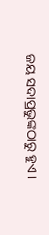ଜୟ ସଦାପ୍ରଭୁଙ୍କଠାରୁ ହୁଏ ।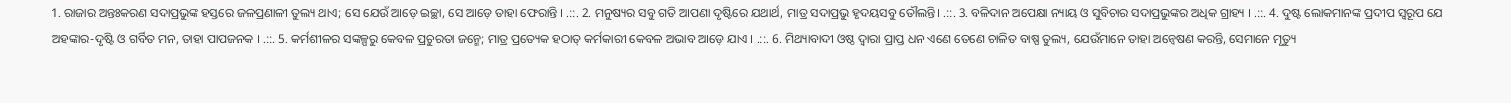1. ରାଜାର ଅନ୍ତଃକରଣ ସଦାପ୍ରଭୁଙ୍କ ହସ୍ତରେ ଜଳପ୍ରଣାଳୀ ତୁଲ୍ୟ ଥାଏ; ସେ ଯେଉଁ ଆଡ଼େ ଇଚ୍ଛା, ସେ ଆଡ଼େ ତାହା ଫେରାନ୍ତି । .::. 2. ମନୁଷ୍ୟର ସବୁ ଗତି ଆପଣା ଦୃଷ୍ଟିରେ ଯଥାର୍ଥ, ମାତ୍ର ସଦାପ୍ରଭୁ ହୃଦୟସବୁ ତୌଲନ୍ତି। .::. 3. ବଳିଦାନ ଅପେକ୍ଷା ନ୍ୟାୟ ଓ ସୁବିଚାର ସଦାପ୍ରଭୁଙ୍କର ଅଧିକ ଗ୍ରାହ୍ୟ । .::. 4. ଦୁଷ୍ଟ ଲୋକମାନଙ୍କ ପ୍ରଦୀପ ସ୍ଵରୂପ ଯେ ଅହଙ୍କାର-ଦୃଷ୍ଟି ଓ ଗର୍ବିତ ମନ, ତାହା ପାପଜନକ । .::. 5. କର୍ମଶୀଳର ସଙ୍କଳ୍ପରୁ କେବଳ ପ୍ରଚୁରତା ଜନ୍ମେ; ମାତ୍ର ପ୍ରତ୍ୟେକ ହଠାତ୍ କର୍ମକାରୀ କେବଳ ଅଭାବ ଆଡ଼େ ଯାଏ । .::. 6. ମିଥ୍ୟାବାଦୀ ଓଷ୍ଠ ଦ୍ଵାରା ପ୍ରାପ୍ତ ଧନ ଏଣେ ତେଣେ ଚାଳିତ ବାଷ୍ପ ତୁଲ୍ୟ, ଯେଉଁମାନେ ତାହା ଅନ୍ଵେଷଣ କରନ୍ତି, ସେମାନେ ମୃତ୍ୟୁ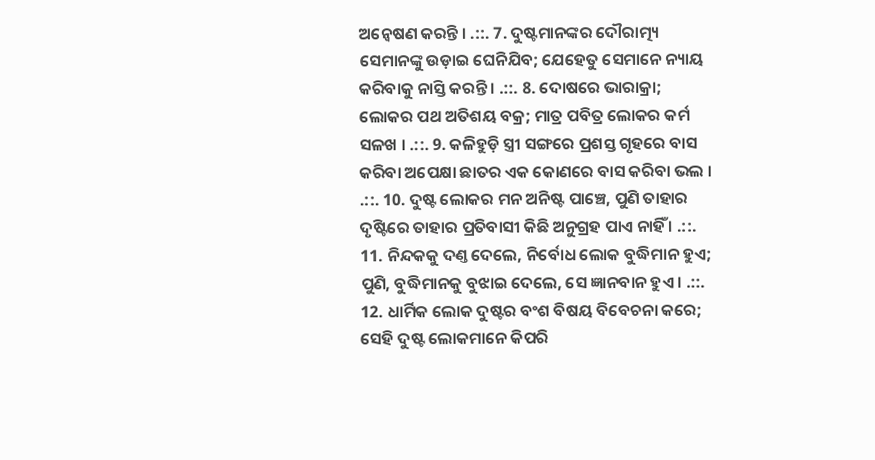ଅନ୍ଵେଷଣ କରନ୍ତି । .::. 7. ଦୁଷ୍ଟମାନଙ୍କର ଦୌରାତ୍ମ୍ୟ ସେମାନଙ୍କୁ ଉଡ଼ାଇ ଘେନିଯିବ; ଯେହେତୁ ସେମାନେ ନ୍ୟାୟ କରିବାକୁ ନାସ୍ତି କରନ୍ତି । .::. 8. ଦୋଷରେ ଭାରାକ୍ରା; ଲୋକର ପଥ ଅତିଶୟ ବକ୍ର; ମାତ୍ର ପବିତ୍ର ଲୋକର କର୍ମ ସଳଖ । .::. 9. କଳିହୁଡ଼ି ସ୍ତ୍ରୀ ସଙ୍ଗରେ ପ୍ରଶସ୍ତ ଗୃହରେ ବାସ କରିବା ଅପେକ୍ଷା ଛାତର ଏକ କୋଣରେ ବାସ କରିବା ଭଲ । .::. 10. ଦୁଷ୍ଟ ଲୋକର ମନ ଅନିଷ୍ଟ ପାଞ୍ଚେ, ପୁଣି ତାହାର ଦୃଷ୍ଟିରେ ତାହାର ପ୍ରତିବାସୀ କିଛି ଅନୁଗ୍ରହ ପାଏ ନାହିଁ । .::. 11. ନିନ୍ଦକକୁ ଦଣ୍ତ ଦେଲେ, ନିର୍ବୋଧ ଲୋକ ବୁଦ୍ଧିମାନ ହୁଏ; ପୁଣି, ବୁଦ୍ଧିମାନକୁ ବୁଝାଇ ଦେଲେ, ସେ ଜ୍ଞାନବାନ ହୁଏ । .::. 12. ଧାର୍ମିକ ଲୋକ ଦୁଷ୍ଟର ବଂଶ ବିଷୟ ବିବେଚନା କରେ; ସେହି ଦୁଷ୍ଟ ଲୋକମାନେ କିପରି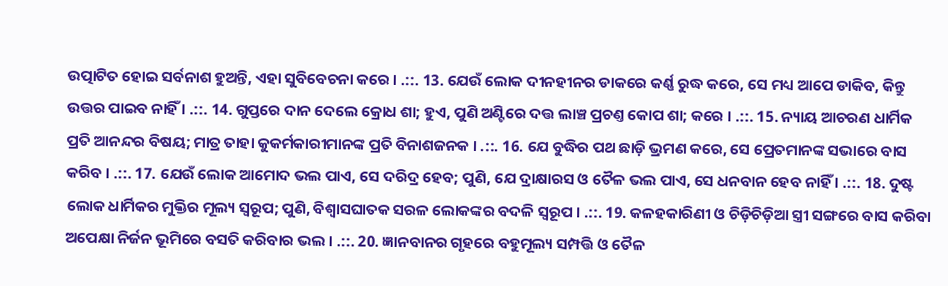ଉତ୍ପାଟିତ ହୋଇ ସର୍ବନାଶ ହୁଅନ୍ତି, ଏହା ସୁବିବେଚନା କରେ । .::. 13. ଯେଉଁ ଲୋକ ଦୀନହୀନର ଡାକରେ କର୍ଣ୍ଣ ରୁଦ୍ଧ କରେ, ସେ ମଧ୍ୟ ଆପେ ଡାକିବ, କିନ୍ତୁ ଉତ୍ତର ପାଇବ ନାହିଁ । .::. 14. ଗୁପ୍ତରେ ଦାନ ଦେଲେ କ୍ରୋଧ ଶା; ହୁଏ, ପୁଣି ଅଣ୍ଟିରେ ଦତ୍ତ ଲାଞ୍ଚ ପ୍ରଚଣ୍ତ କୋପ ଶା; କରେ । .::. 15. ନ୍ୟାୟ ଆଚରଣ ଧାର୍ମିକ ପ୍ରତି ଆନନ୍ଦର ବିଷୟ; ମାତ୍ର ତାହା କୁକର୍ମକାରୀମାନଙ୍କ ପ୍ରତି ବିନାଶଜନକ । .::. 16. ଯେ ବୁଦ୍ଧିର ପଥ ଛାଡ଼ି ଭ୍ରମଣ କରେ, ସେ ପ୍ରେତମାନଙ୍କ ସଭାରେ ବାସ କରିବ । .::. 17. ଯେଉଁ ଲୋକ ଆମୋଦ ଭଲ ପାଏ, ସେ ଦରିଦ୍ର ହେବ; ପୁଣି, ଯେ ଦ୍ରାକ୍ଷାରସ ଓ ତୈଳ ଭଲ ପାଏ, ସେ ଧନବାନ ହେବ ନାହିଁ । .::. 18. ଦୁଷ୍ଟ ଲୋକ ଧାର୍ମିକର ମୁକ୍ତିର ମୂଲ୍ୟ ସ୍ଵରୂପ; ପୁଣି, ବିଶ୍ଵାସଘାତକ ସରଳ ଲୋକଙ୍କର ବଦଳି ସ୍ଵରୂପ । .::. 19. କଳହକାରିଣୀ ଓ ଚିଡ଼ିଚିଡ଼ିଆ ସ୍ତ୍ରୀ ସଙ୍ଗରେ ବାସ କରିବା ଅପେକ୍ଷା ନିର୍ଜନ ଭୂମିରେ ବସତି କରିବାର ଭଲ । .::. 20. ଜ୍ଞାନବାନର ଗୃହରେ ବହୁମୂଲ୍ୟ ସମ୍ପତ୍ତି ଓ ତୈଳ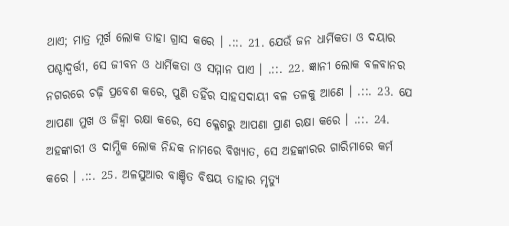ଥାଏ; ମାତ୍ର ମୂର୍ଖ ଲୋକ ତାହା ଗ୍ରାସ କରେ । .::. 21. ଯେଉଁ ଜନ ଧାର୍ମିକତା ଓ ଦୟାର ପଶ୍ଚାଦ୍ବର୍ତ୍ତୀ, ସେ ଜୀବନ ଓ ଧାର୍ମିକତା ଓ ସମ୍ମାନ ପାଏ । .::. 22. ଜ୍ଞାନୀ ଲୋକ ବଳବାନର ନଗରରେ ଚଢ଼ି ପ୍ରବେଶ କରେ, ପୁଣି ତହିଁର ସାହସଦାୟୀ ବଳ ତଳକୁ ଆଣେ । .::. 23. ଯେ ଆପଣା ମୁଖ ଓ ଜିହ୍ଵା ରକ୍ଷା କରେ, ସେ କ୍ଳେଶରୁ ଆପଣା ପ୍ରାଣ ରକ୍ଷା କରେ । .::. 24. ଅହଙ୍କାରୀ ଓ ଦାମ୍ଭିକ ଲୋକ ନିନ୍ଦକ ନାମରେ ବିଖ୍ୟାତ, ସେ ଅହଙ୍କାରର ଗାରିମାରେ କର୍ମ କରେ । .::. 25. ଅଳସୁଆର ବାଞ୍ଚିତ ବିଷୟ ତାହାର ମୃତ୍ୟୁ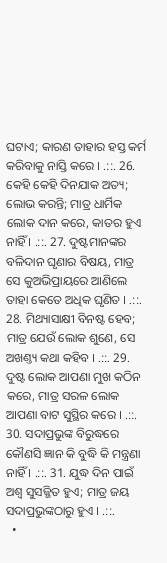ଘଟାଏ; କାରଣ ତାହାର ହସ୍ତ କର୍ମ କରିବାକୁ ନାସ୍ତି କରେ । .::. 26. କେହି କେହି ଦିନଯାକ ଅତ୍ୟ; ଲୋଭ କରନ୍ତି; ମାତ୍ର ଧାର୍ମିକ ଲୋକ ଦାନ କରେ, କାତର ହୁଏ ନାହିଁ । .::. 27. ଦୁଷ୍ଟମାନଙ୍କର ବଳିଦାନ ଘୃଣାର ବିଷୟ, ମାତ୍ର ସେ କୁଅଭିପ୍ରାୟରେ ଆଣିଲେ ତାହା କେତେ ଅଧିକ ଘୃଣିତ । .::. 28. ମିଥ୍ୟାସାକ୍ଷୀ ବିନଷ୍ଟ ହେବ; ମାତ୍ର ଯେଉଁ ଲୋକ ଶୁଣେ, ସେ ଅଖଣ୍ତ୍ୟ କଥା କହିବ । .::. 29. ଦୁଷ୍ଟ ଲୋକ ଆପଣା ମୁଖ କଠିନ କରେ, ମାତ୍ର ସରଳ ଲୋକ ଆପଣା ବାଟ ସୁସ୍ଥିର କରେ । .::. 30. ସଦାପ୍ରଭୁଙ୍କ ବିରୁଦ୍ଧରେ କୌଣସି ଜ୍ଞାନ କି ବୁଦ୍ଧି କି ମନ୍ତ୍ରଣା ନାହିଁ । .::. 31. ଯୁଦ୍ଧ ଦିନ ପାଇଁ ଅଶ୍ଵ ସୁସଜ୍ଜିତ ହୁଏ; ମାତ୍ର ଜୟ ସଦାପ୍ରଭୁଙ୍କଠାରୁ ହୁଏ । .::.
  •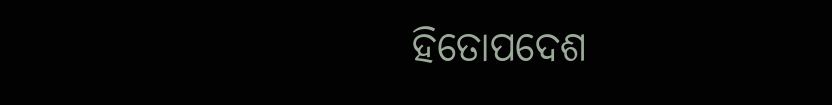ହିତୋପଦେଶ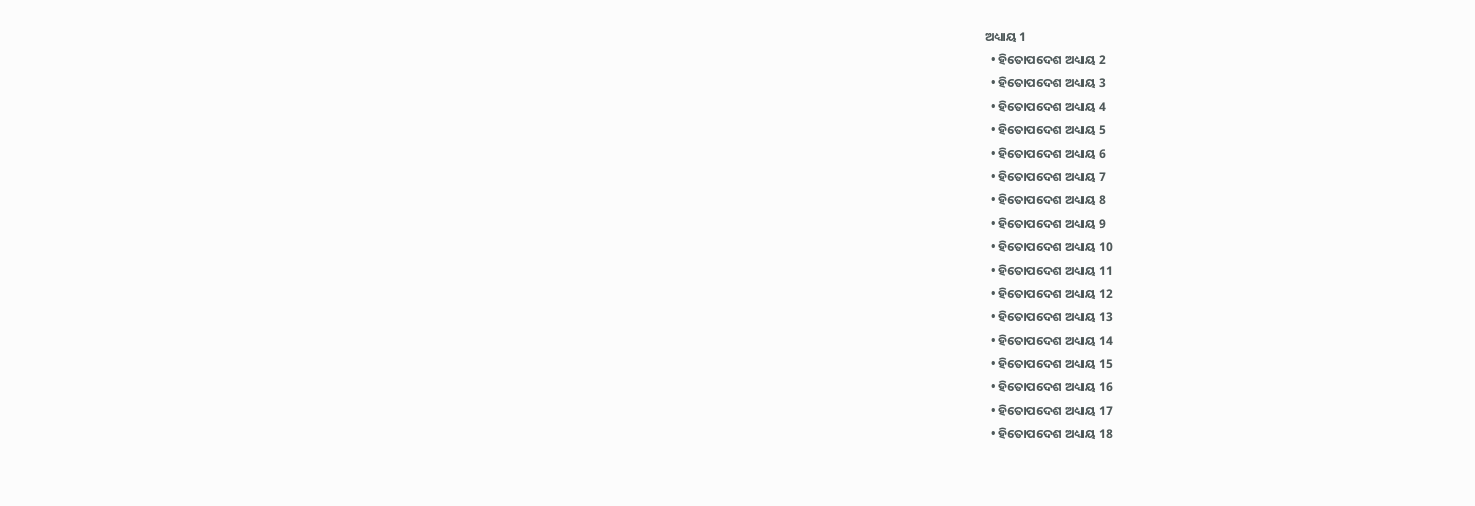ଅଧ୍ୟାୟ 1
  • ହିତୋପଦେଶ ଅଧ୍ୟାୟ 2
  • ହିତୋପଦେଶ ଅଧ୍ୟାୟ 3
  • ହିତୋପଦେଶ ଅଧ୍ୟାୟ 4
  • ହିତୋପଦେଶ ଅଧ୍ୟାୟ 5
  • ହିତୋପଦେଶ ଅଧ୍ୟାୟ 6
  • ହିତୋପଦେଶ ଅଧ୍ୟାୟ 7
  • ହିତୋପଦେଶ ଅଧ୍ୟାୟ 8
  • ହିତୋପଦେଶ ଅଧ୍ୟାୟ 9
  • ହିତୋପଦେଶ ଅଧ୍ୟାୟ 10
  • ହିତୋପଦେଶ ଅଧ୍ୟାୟ 11
  • ହିତୋପଦେଶ ଅଧ୍ୟାୟ 12
  • ହିତୋପଦେଶ ଅଧ୍ୟାୟ 13
  • ହିତୋପଦେଶ ଅଧ୍ୟାୟ 14
  • ହିତୋପଦେଶ ଅଧ୍ୟାୟ 15
  • ହିତୋପଦେଶ ଅଧ୍ୟାୟ 16
  • ହିତୋପଦେଶ ଅଧ୍ୟାୟ 17
  • ହିତୋପଦେଶ ଅଧ୍ୟାୟ 18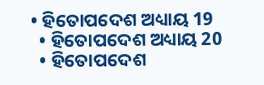• ହିତୋପଦେଶ ଅଧ୍ୟାୟ 19
  • ହିତୋପଦେଶ ଅଧ୍ୟାୟ 20
  • ହିତୋପଦେଶ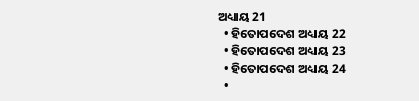ଅଧ୍ୟାୟ 21
  • ହିତୋପଦେଶ ଅଧ୍ୟାୟ 22
  • ହିତୋପଦେଶ ଅଧ୍ୟାୟ 23
  • ହିତୋପଦେଶ ଅଧ୍ୟାୟ 24
  •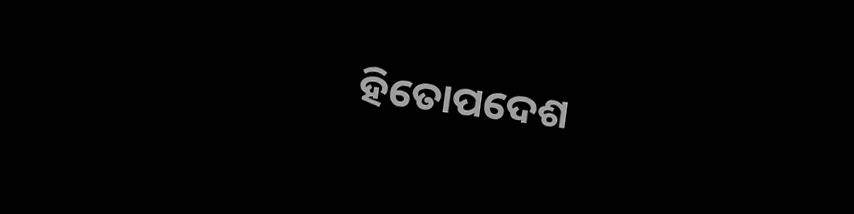ହିତୋପଦେଶ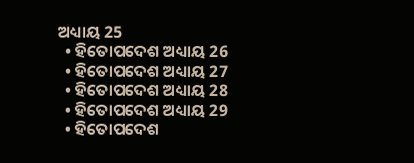ଅଧ୍ୟାୟ 25
  • ହିତୋପଦେଶ ଅଧ୍ୟାୟ 26
  • ହିତୋପଦେଶ ଅଧ୍ୟାୟ 27
  • ହିତୋପଦେଶ ଅଧ୍ୟାୟ 28
  • ହିତୋପଦେଶ ଅଧ୍ୟାୟ 29
  • ହିତୋପଦେଶ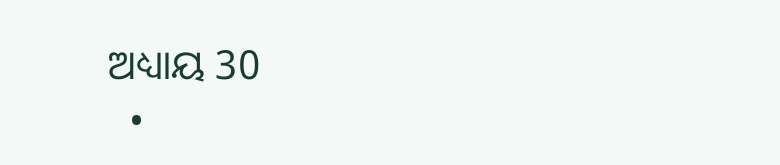ଅଧ୍ୟାୟ 30
  •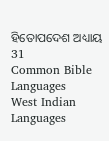ହିତୋପଦେଶ ଅଧ୍ୟାୟ 31
Common Bible Languages
West Indian Languages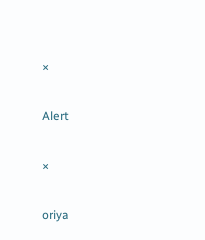×

Alert

×

oriya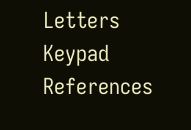Letters Keypad References